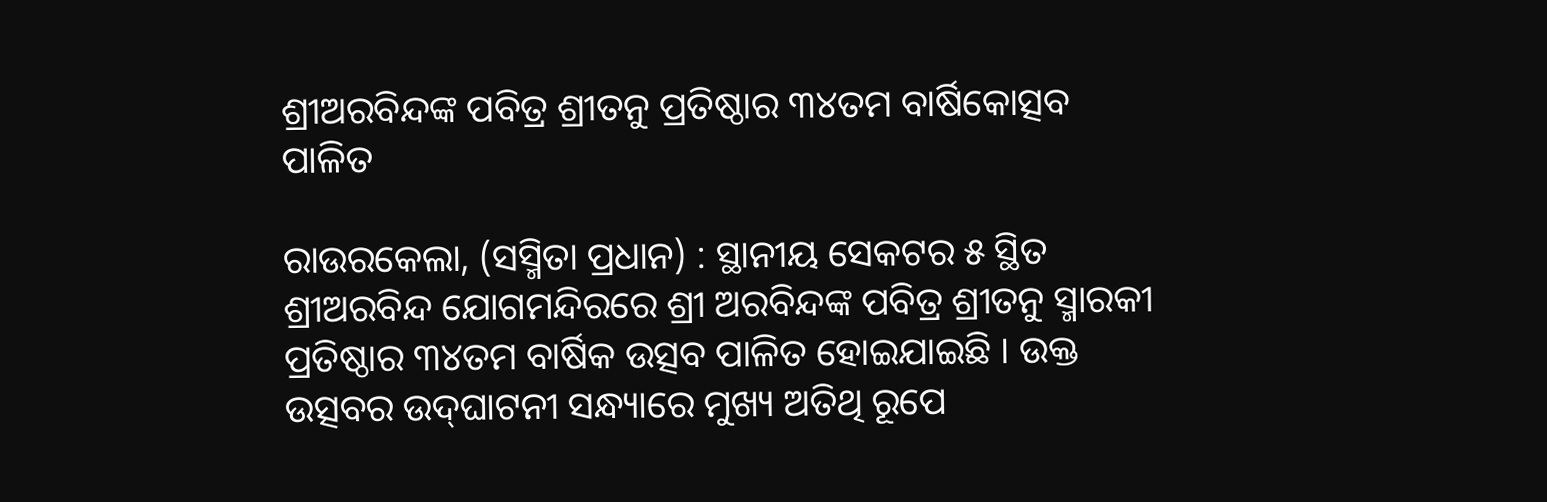ଶ୍ରୀଅରବିନ୍ଦଙ୍କ ପବିତ୍ର ଶ୍ରୀତନୁ ପ୍ରତିଷ୍ଠାର ୩୪ତମ ବାର୍ଷିକୋତ୍ସବ ପାଳିତ

ରାଉରକେଲା, (ସସ୍ମିତା ପ୍ରଧାନ) : ସ୍ଥାନୀୟ ସେକଟର ୫ ସ୍ଥିତ ଶ୍ରୀଅରବିନ୍ଦ ଯୋଗମନ୍ଦିରରେ ଶ୍ରୀ ଅରବିନ୍ଦଙ୍କ ପବିତ୍ର ଶ୍ରୀତନୁ ସ୍ମାରକୀ ପ୍ରତିଷ୍ଠାର ୩୪ତମ ବାର୍ଷିକ ଉତ୍ସବ ପାଳିତ ହୋଇଯାଇଛି । ଉକ୍ତ ଉତ୍ସବର ଉଦ୍‌ଘାଟନୀ ସନ୍ଧ୍ୟାରେ ମୁଖ୍ୟ ଅତିଥି ରୂପେ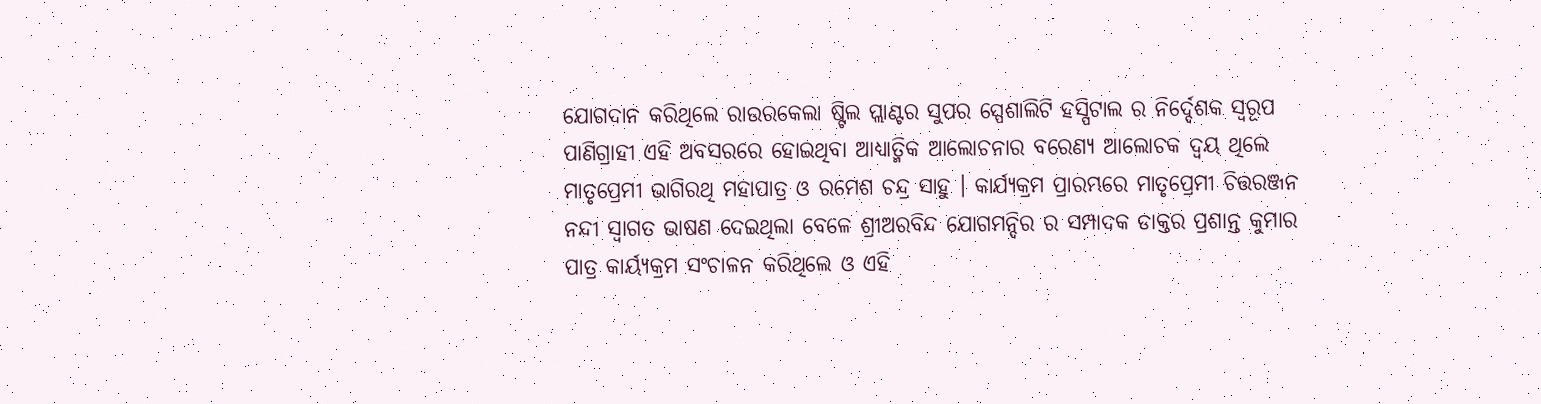ଯୋଗଦାନ କରିଥିଲେ ରାଉରକେଲା ଷ୍ଟିଲ ପ୍ଲାଣ୍ଟର ସୁପର ସ୍ପେଶାଲିଟି ହସ୍ପିଟାଲ ର ନିର୍ଦ୍ଦେଶକ ସ୍ୱରୂପ ପାଣିଗ୍ରାହୀ ଏହି ଅବସରରେ ହୋଇଥିବା ଆଧ୍ୟାତ୍ମିକ ଆଲୋଚନାର ବରେଣ୍ୟ ଆଲୋଚକ ଦ୍ୱୟ ଥିଲେ ମାତୃପ୍ରେମୀ ଭାଗିରଥି ମହାପାତ୍ର ଓ ରମେଶ ଚନ୍ଦ୍ର ସାହୁ । କାର୍ଯ୍ୟକ୍ରମ ପ୍ରାରମ୍ଭରେ ମାତୃପ୍ରେମୀ ଚିତ୍ତରଞ୍ଜନ ନନ୍ଦୀ ସ୍ୱାଗତ ଭାଷଣ ଦେଇଥିଲା ବେଳେ ଶ୍ରୀଅରବିନ୍ଦ ଯୋଗମନ୍ଦିର ର ସମ୍ପାଦକ ଡାକ୍ତର ପ୍ରଶାନ୍ତ କୁମାର ପାତ୍ର କାର୍ୟ୍ୟକ୍ରମ ସଂଚାଳନ କରିଥିଲେ ଓ ଏହି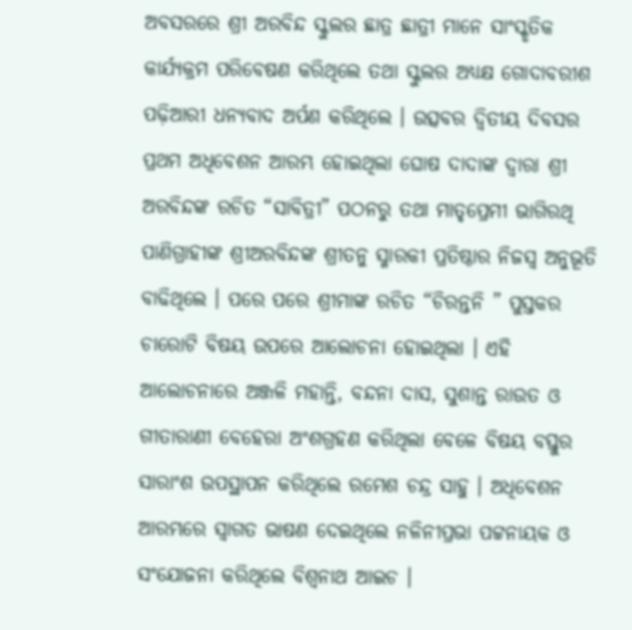ଅବସରରେ ଶ୍ରୀ ଅରବିନ୍ଦ ସ୍କୁଲର ଛାତ୍ର ଛାତ୍ରୀ ମାନେ ସାଂସ୍କୃତିକ କାର୍ଯ୍ୟକ୍ରମ ପରିବେଷଣ କରିଥିଲେ ତଥା ସ୍କୁଲର ଅଧ୍ୟକ୍ଷ ଗୋଦାବରୀଶ ପଢ଼ିଆରୀ ଧନ୍ୟବାଦ ଅର୍ପଣ କରିଥିଲେ । ଉତ୍ସବର ଦ୍ଵିତୀୟ ଦିବସର ପ୍ରଥମ ଅଧିବେଶନ ଆରମ୍ଭ ହୋଇଥିଲା ଘୋଷ ଦାଦାଙ୍କ ଦ୍ୱାରା ଶ୍ରୀ ଅରବିନ୍ଦଙ୍କ ରଚିତ “ସାବିତ୍ରୀ” ପଠନରୁ ତଥା ମାତୃପ୍ରେମୀ ଭାଗିରଥି ପାଣିଗ୍ରାହୀଙ୍କ ଶ୍ରୀଅରବିନ୍ଦଙ୍କ ଶ୍ରୀତନୁ ସ୍ମାରକୀ ପ୍ରତିଷ୍ଠାର ନିଜସ୍ୱ ଅନୁଭୂତି ବାଢିଥିଲେ । ପରେ ପରେ ଶ୍ରୀମାଙ୍କ ରଚିତ “ଚିରନ୍ତନି ” ପୁସ୍ତକର ଚାରୋଟି ବିଷୟ ଉପରେ ଆଲୋଚନା ହୋଇଥିଲା । ଏହି ଆଲୋଚନାରେ ଅଞ୍ଜଳି ମହାନ୍ତି, ବନ୍ଦନା ଦାସ, ସୁଶାନ୍ତ ରାଉତ ଓ ଗୀତାରାଣୀ ବେହେରା ଅଂଶଗ୍ରହଣ କରିଥିଲା ବେଳେ ବିଷୟ ବସ୍ତୁର ସାରାଂଶ ଉପସ୍ଥାପନ କରିଥିଲେ ରମେଶ ଚନ୍ଦ୍ର ସାହୁ । ଅଧିବେଶନ ଆରମ୍ଭରେ ସ୍ୱାଗତ ଭାଷଣ ଦେଇଥିଲେ ନଳିନୀପ୍ରଭା ପଟ୍ଟନାୟକ ଓ ସଂଯୋଜନା କରିଥିଲେ ବିଶ୍ୱନାଥ ଆଇଚ ।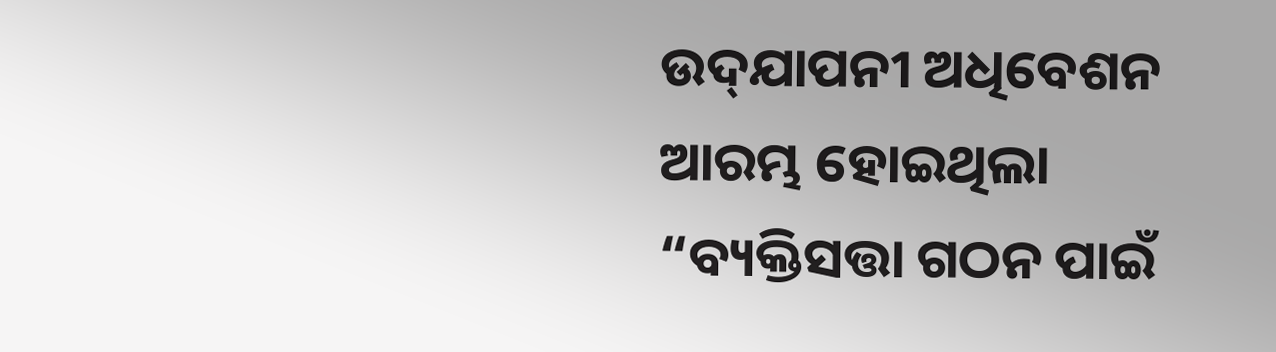ଉଦ୍‌ଯାପନୀ ଅଧିବେଶନ ଆରମ୍ଭ ହୋଇଥିଲା “ବ୍ୟକ୍ତିସତ୍ତା ଗଠନ ପାଇଁ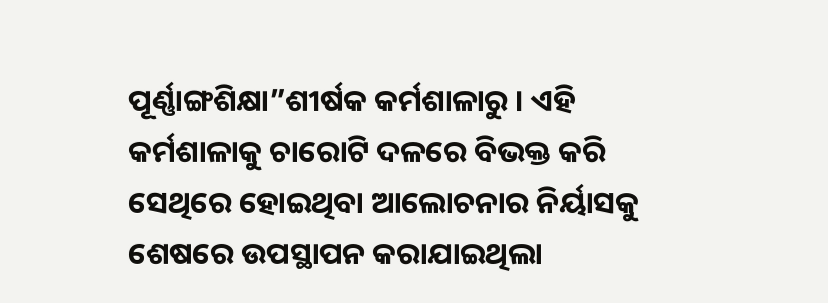ପୂର୍ଣ୍ଣାଙ୍ଗଶିକ୍ଷା”ଶୀର୍ଷକ କର୍ମଶାଳାରୁ । ଏହି କର୍ମଶାଳାକୁ ଚାରୋଟି ଦଳରେ ବିଭକ୍ତ କରି ସେଥିରେ ହୋଇଥିବା ଆଲୋଚନାର ନିର୍ୟାସକୁ ଶେଷରେ ଉପସ୍ଥାପନ କରାଯାଇଥିଲା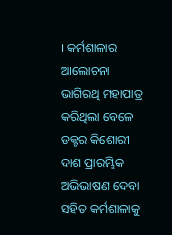। କର୍ମଶାଳାର ଆଲୋଚନା ଭାଗିରଥି ମହାପାତ୍ର କରିଥିଲା ବେଳେ ଡକ୍ଟର କିଶୋରୀ ଦାଶ ପ୍ରାରମ୍ଭିକ ଅଭିଭାଷଣ ଦେବା ସହିତ କର୍ମଶାଳାକୁ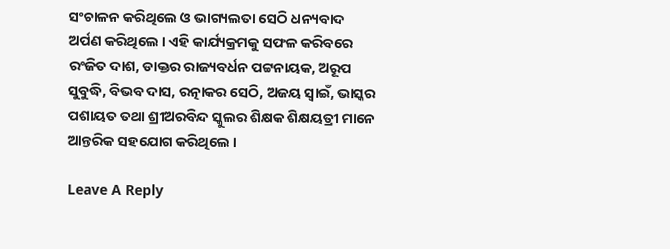ସଂଚାଳନ କରିଥିଲେ ଓ ଭାଗ୍ୟଲତା ସେଠି ଧନ୍ୟବାଦ ଅର୍ପଣ କରିଥିଲେ । ଏହି କାର୍ଯ୍ୟକ୍ରମକୁ ସଫଳ କରିବରେ ରଂଜିତ ଦାଶ, ଡାକ୍ତର ରାଜ୍ୟବର୍ଧନ ପଟ୍ଟନାୟକ, ଅରୂପ ସୁବୁଦ୍ଧି, ବିଭବ ଦାସ, ରତ୍ନାକର ସେଠି, ଅଜୟ ସ୍ୱାଇଁ, ଭାସ୍କର ପଶାୟତ ତଥା ଶ୍ରୀଅରବିନ୍ଦ ସ୍କୁଲର ଶିକ୍ଷକ ଶିକ୍ଷୟତ୍ରୀ ମାନେ ଆନ୍ତରିକ ସହଯୋଗ କରିଥିଲେ ।

Leave A Reply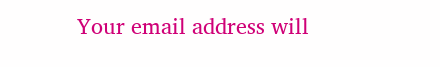Your email address will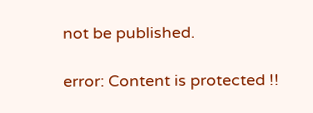not be published.

error: Content is protected !!